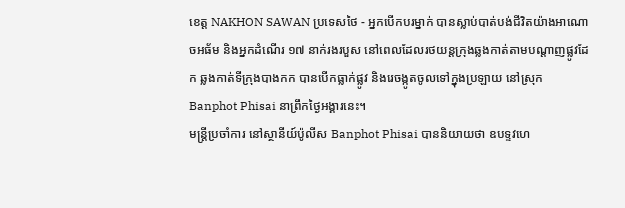ខេត្ដ NAKHON SAWAN ប្រទេសថៃ - អ្នកបើកបរម្នាក់ បានស្លាប់បាត់បង់ជីវិតយ៉ាងអាណោចអធ័ម និងអ្នកដំណើរ ១៧ នាក់រងរបួស នៅពេលដែលរថយន្តក្រុងឆ្លងកាត់តាមបណ្តាញផ្លូវដែក ឆ្លងកាត់ទីក្រុងបាងកក បានបើកធ្លាក់ផ្លូវ និងរេចង្កូតចូលទៅក្នុងប្រឡាយ នៅស្រុក Banphot Phisai នាព្រឹកថ្ងៃអង្គារនេះ។
មន្រ្តីប្រចាំការ នៅស្ថានីយ៍ប៉ូលីស Banphot Phisai បាននិយាយថា ឧបទ្ទវហេ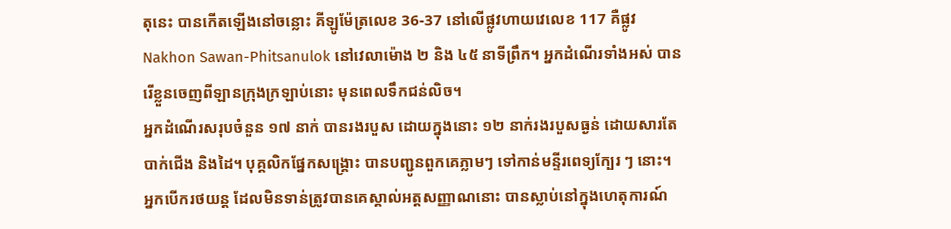តុនេះ បានកើតឡើងនៅចន្លោះ គីឡូម៉ែត្រលេខ 36-37 នៅលើផ្លូវហាយវេលេខ 117 គឺផ្លូវ Nakhon Sawan-Phitsanulok នៅវេលាម៉ោង ២ និង ៤៥ នាទីព្រឹក។ អ្នកដំណើរទាំងអស់ បានរើខ្លួនចេញពីឡានក្រុងក្រឡាប់នោះ មុនពេលទឹកជន់លិច។
អ្នកដំណើរសរុបចំនួន ១៧ នាក់ បានរងរបួស ដោយក្នុងនោះ ១២ នាក់រងរបួសធ្ងន់ ដោយសារតែបាក់ជើង និងដៃ។ បុគ្គលិកផ្នែកសង្គ្រោះ បានបញ្ជូនពួកគេភ្លាមៗ ទៅកាន់មន្ទីរពេទ្យក្បែរ ៗ នោះ។
អ្នកបើករថយន្ដ ដែលមិនទាន់ត្រូវបានគេស្គាល់អត្តសញ្ញាណនោះ បានស្លាប់នៅក្នុងហេតុការណ៍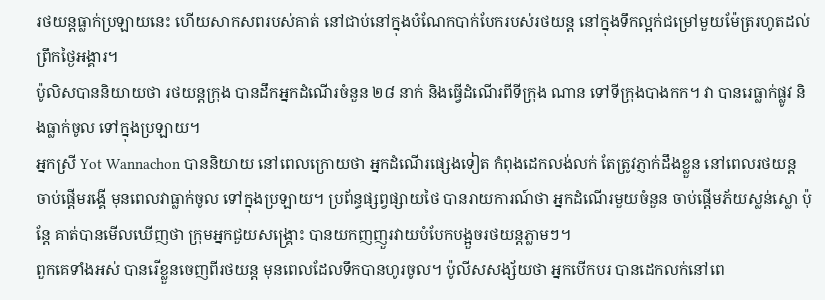រថយន្ដធ្លាក់ប្រឡាយនេះ ហើយសាកសពរបស់គាត់ នៅជាប់នៅក្នុងបំណែកបាក់បែករបស់រថយន្ដ នៅក្នុងទឹកល្អក់ជម្រៅមួយម៉ែត្ររហូតដល់ព្រឹកថ្ងៃអង្គារ។
ប៉ូលិសបាននិយាយថា រថយន្តក្រុង បានដឹកអ្នកដំណើរចំនួន ២៨ នាក់ និងធ្វើដំណើរពីទីក្រុង ណាន ទៅទីក្រុងបាងកក។ វា បានរេធ្លាក់ផ្លូវ និងធ្លាក់ចូល ទៅក្នុងប្រឡាយ។
អ្នកស្រី Yot Wannachon បាននិយាយ នៅពេលក្រោយថា អ្នកដំណើរផ្សេងទៀត កំពុងដេកលង់លក់ តែត្រូវភ្ញាក់ដឹងខ្លួន នៅពេលរថយន្ត ចាប់ផ្តើមរង្គើ មុនពេលវាធ្លាក់ចូល ទៅក្នុងប្រឡាយ។ ប្រព័ន្ធផ្សព្វផ្សាយថៃ បានរាយការណ៍ថា អ្នកដំណើរមួយចំនួន ចាប់ផ្ដើមភ័យស្លន់ស្លោ ប៉ុន្តែ គាត់បានមើលឃើញថា ក្រុមអ្នកជួយសង្គ្រោះ បានយកញញួរវាយបំបែកបង្អួចរថយន្ដភ្លាមៗ។
ពួកគេទាំងអស់ បានរើខ្លួនចេញពីរថយន្ដ មុនពេលដែលទឹកបានហូរចូល។ ប៉ូលីសសង្ស័យថា អ្នកបើកបរ បានដេកលក់នៅពេ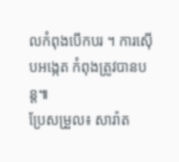លកំពុងបើកបរ ។ ការស៊ើបអង្កេត កំពុងត្រូវបានបន្ដ៕
ប្រែសម្រួល៖ សារ៉ាត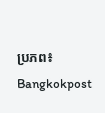ប្រភព៖ Bangkokpost